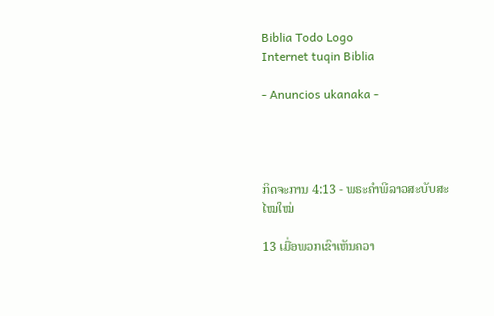Biblia Todo Logo
Internet tuqin Biblia

- Anuncios ukanaka -




ກິດຈະການ 4:13 - ພຣະຄຳພີລາວສະບັບສະໄໝໃໝ່

13 ເມື່ອພວກເຂົາເຫັນຄວາ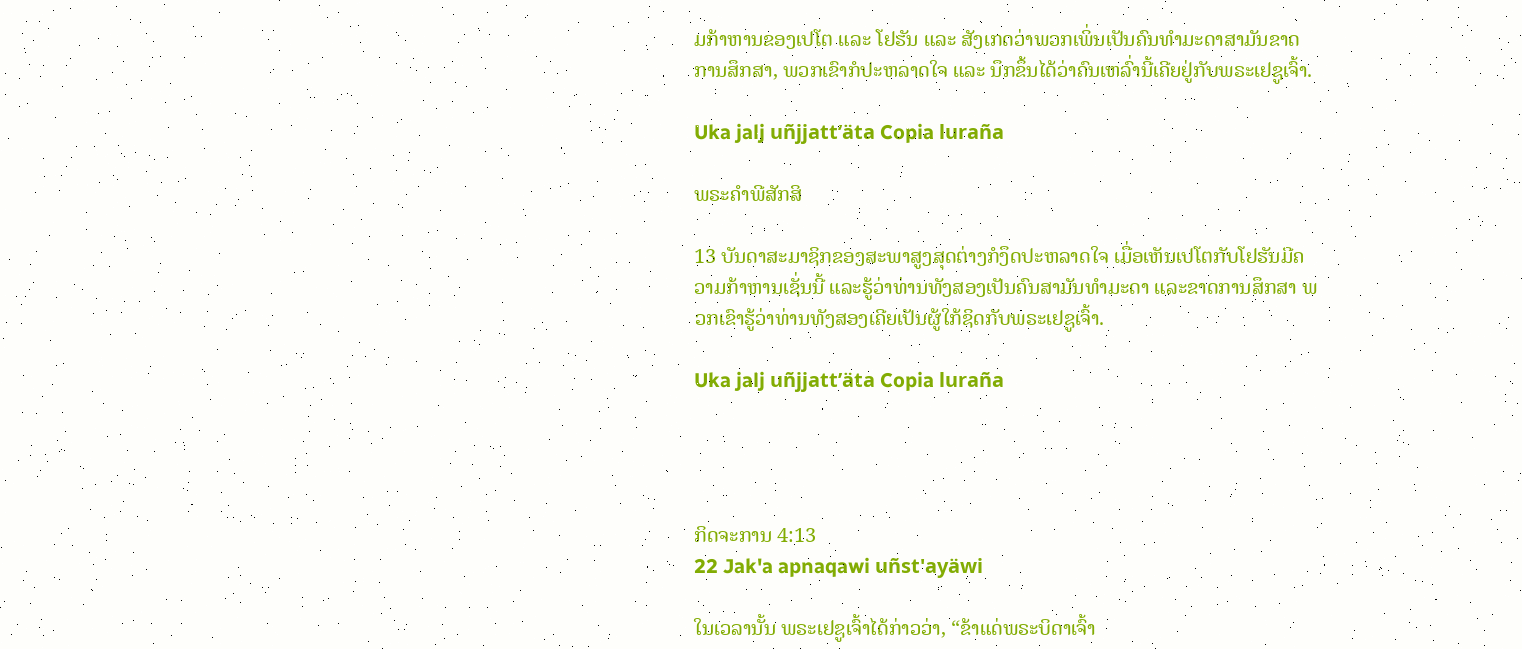ມກ້າຫານຂອງເປໂຕ ແລະ ໂຢຮັນ ແລະ ສັງເກດວ່າພວກເພິ່ນເປັນຄົນທຳມະດາສາມັນຂາດການສຶກສາ, ພວກເຂົາກໍປະຫລາດໃຈ ແລະ ນຶກຂຶ້ນໄດ້ວ່າຄົນເຫລົ່ານີ້ເຄີຍຢູ່ກັບພຣະເຢຊູເຈົ້າ.

Uka jalj uñjjattʼäta Copia luraña

ພຣະຄຳພີສັກສິ

13 ບັນດາສະມາຊິກຂອງສະພາສູງສຸດຕ່າງກໍງຶດປະຫລາດໃຈ ເມື່ອເຫັນເປໂຕກັບໂຢຮັນມີຄວາມກ້າຫານເຊັ່ນນີ້ ແລະຮູ້ວ່າທ່ານທັງສອງເປັນຄົນສາມັນທຳມະດາ ແລະຂາດການສຶກສາ ພວກເຂົາຮູ້ວ່າທ່ານທັງສອງເຄີຍເປັນຜູ້ໃກ້ຊິດກັບພຣະເຢຊູເຈົ້າ.

Uka jalj uñjjattʼäta Copia luraña




ກິດຈະການ 4:13
22 Jak'a apnaqawi uñst'ayäwi

ໃນເວລານັ້ນ ພຣະເຢຊູເຈົ້າໄດ້ກ່າວວ່າ, “ຂ້າແດ່ພຣະບິດາເຈົ້າ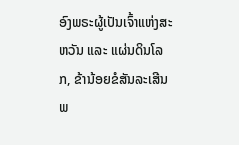ອົງພຣະຜູ້ເປັນເຈົ້າແຫ່ງສະຫວັນ ແລະ ແຜ່ນດິນໂລກ, ຂ້ານ້ອຍຂໍສັນລະເສີນພ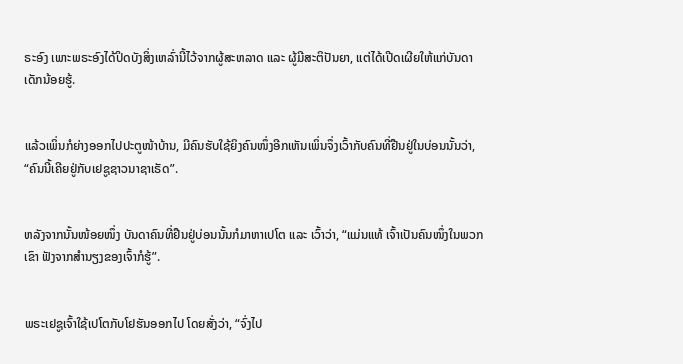ຣະອົງ ເພາະພຣະອົງໄດ້ປິດບັງສິ່ງເຫລົ່ານີ້ໄວ້ຈາກຜູ້ສະຫລາດ ແລະ ຜູ້ມີສະຕິປັນຍາ, ແຕ່ໄດ້ເປີດເຜີຍໃຫ້ແກ່ບັນດາເດັກນ້ອຍຮູ້.


ແລ້ວເພິ່ນກໍຍ່າງອອກໄປປະຕູໜ້າບ້ານ, ມີຄົນຮັບໃຊ້ຍິງຄົນໜຶ່ງອີກເຫັນເພິ່ນຈຶ່ງເວົ້າກັບຄົນທີ່ຢືນຢູ່ໃນບ່ອນນັ້ນວ່າ, “ຄົນນີ້ເຄີຍຢູ່ກັບເຢຊູຊາວນາຊາເຣັດ”.


ຫລັງຈາກນັ້ນໜ້ອຍໜຶ່ງ ບັນດາຄົນທີ່ຢືນຢູ່ບ່ອນນັ້ນກໍມາຫາເປໂຕ ແລະ ເວົ້າວ່າ, “ແມ່ນແທ້ ເຈົ້າເປັນຄົນໜຶ່ງໃນພວກເຂົາ ຟັງຈາກສຳນຽງຂອງເຈົ້າກໍຮູ້”.


ພຣະເຢຊູເຈົ້າໃຊ້ເປໂຕກັບໂຢຮັນອອກໄປ ໂດຍສັ່ງວ່າ, “ຈົ່ງໄປ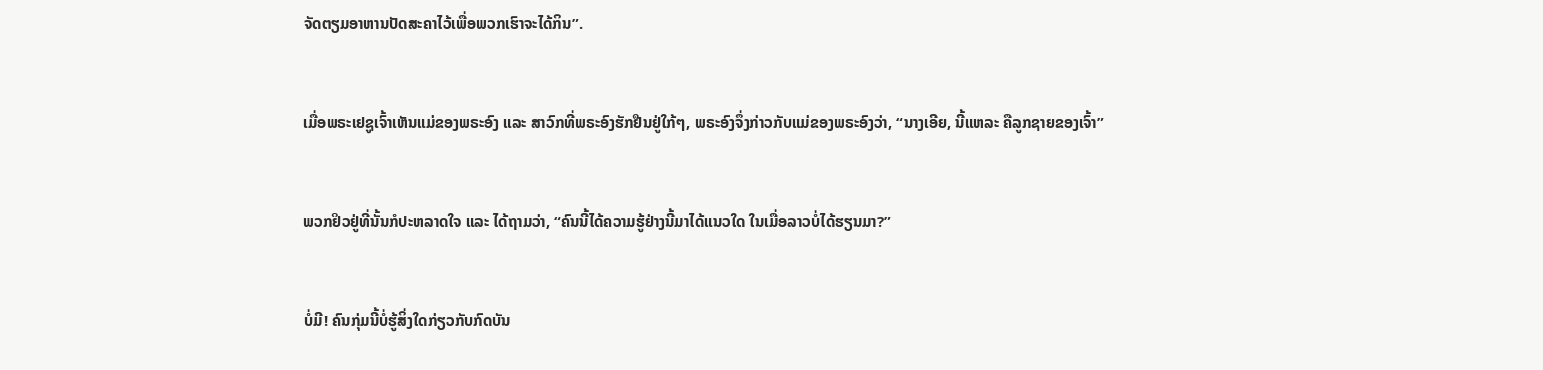ຈັດຕຽມອາຫານປັດສະຄາໄວ້ເພື່ອພວກເຮົາຈະໄດ້ກິນ”.


ເມື່ອພຣະເຢຊູເຈົ້າເຫັນແມ່ຂອງພຣະອົງ ແລະ ສາວົກທີ່ພຣະອົງຮັກຢືນຢູ່ໃກ້ໆ, ພຣະອົງຈຶ່ງກ່າວກັບແມ່ຂອງພຣະອົງວ່າ, “ນາງເອີຍ, ນີ້ແຫລະ ຄືລູກຊາຍຂອງເຈົ້າ”


ພວກຢິວຢູ່ທີ່ນັ້ນກໍປະຫລາດໃຈ ແລະ ໄດ້ຖາມວ່າ, “ຄົນນີ້ໄດ້ຄວາມຮູ້ຢ່າງນີ້ມາໄດ້ແນວໃດ ໃນເມື່ອລາວບໍ່ໄດ້ຮຽນມາ?”


ບໍ່ມີ! ຄົນກຸ່ມນີ້ບໍ່ຮູ້ສິ່ງໃດກ່ຽວກັບກົດບັນ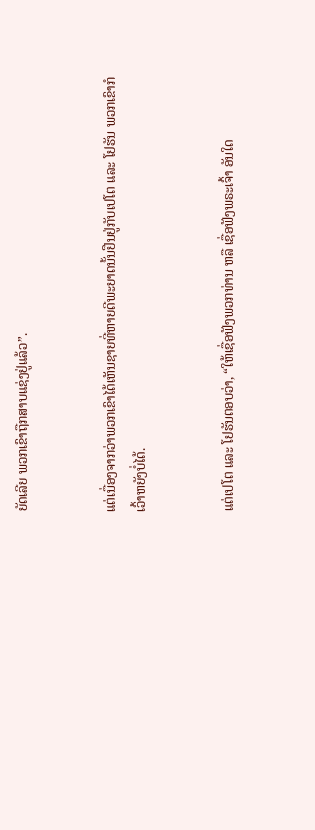ຍັດເລີຍ ພວກເຂົາຖືກສາບແຊ່ງຢູ່ແລ້ວ”.


ແຕ່ເນື່ອງຈາກວ່າພວກເຂົາໄດ້ເຫັນຊາຍທີ່ຫາຍດີພະຍາດນັ້ນຢືນຢູ່ກັບເປໂຕ ແລະ ໂຢຮັນ ພວກເຂົາກໍເວົ້າຫຍັງບໍ່ໄດ້.


ແຕ່ເປໂຕ ແລະ ໂຢຮັນຕອບວ່າ, “ໃຫ້ເຊື່ອຟັງພວກທ່ານ ຫລື ເຊື່ອຟັງພຣະເຈົ້າ ອັນໃດ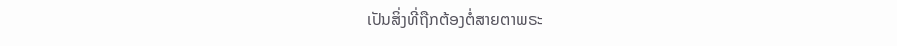ເປັນສິ່ງທີ່ຖືກຕ້ອງຕໍ່ສາຍຕາພຣະ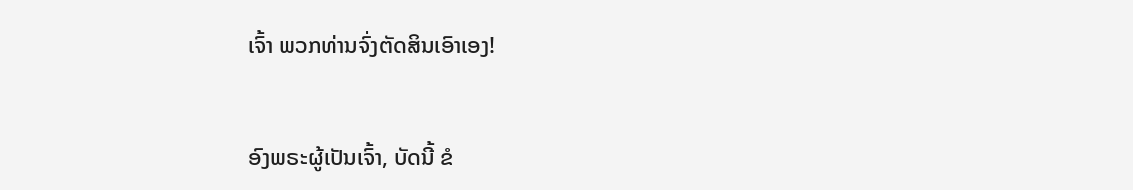ເຈົ້າ ພວກທ່ານຈົ່ງຕັດສິນເອົາເອງ!


ອົງພຣະຜູ້ເປັນເຈົ້າ, ບັດນີ້ ຂໍ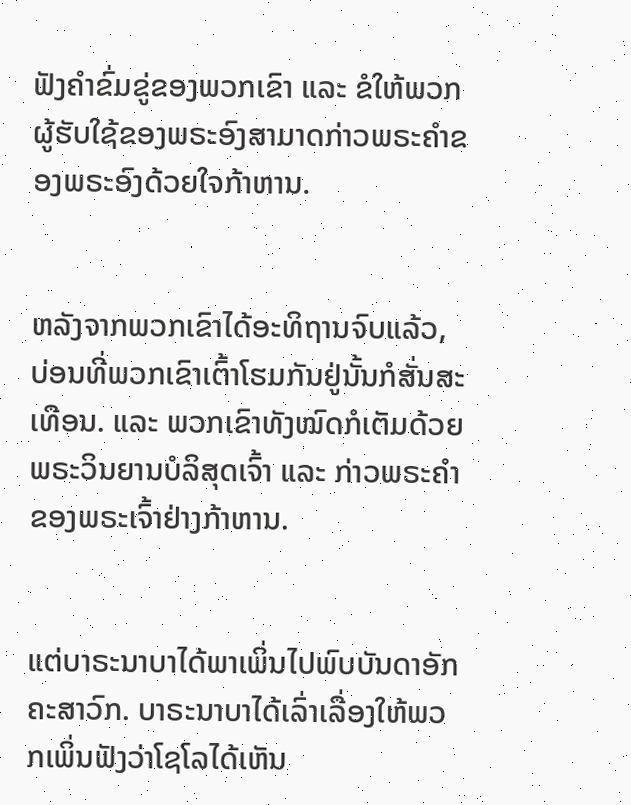ຟັງຄຳຂົ່ມຂູ່ຂອງພວກເຂົາ ແລະ ຂໍໃຫ້ພວກຜູ້ຮັບໃຊ້ຂອງພຣະອົງສາມາດກ່າວພຣະຄຳຂອງພຣະອົງດ້ວຍໃຈກ້າຫານ.


ຫລັງຈາກພວກເຂົາໄດ້ອະທິຖານຈົບແລ້ວ, ບ່ອນທີ່ພວກເຂົາເຕົ້າໂຮມກັນຢູ່ນັ້ນກໍສັ່ນສະເທືອນ. ແລະ ພວກເຂົາທັງໝົດກໍເຕັມດ້ວຍພຣະວິນຍານບໍລິສຸດເຈົ້າ ແລະ ກ່າວພຣະຄຳຂອງພຣະເຈົ້າຢ່າງກ້າຫານ.


ແຕ່ບາຣະນາບາໄດ້ພາເພິ່ນໄປພົບບັນດາອັກຄະສາວົກ. ບາຣະນາບາໄດ້ເລົ່າເລື່ອງໃຫ້ພວກເພິ່ນຟັງວ່າໂຊໂລໄດ້ເຫັນ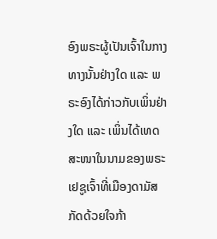ອົງພຣະຜູ້ເປັນເຈົ້າໃນກາງທາງນັ້ນຢ່າງໃດ ແລະ ພຣະອົງໄດ້ກ່າວກັບເພິ່ນຢ່າງໃດ ແລະ ເພິ່ນໄດ້ເທດສະໜາໃນນາມຂອງພຣະເຢຊູເຈົ້າທີ່ເມືອງດາມັສກັດດ້ວຍໃຈກ້າ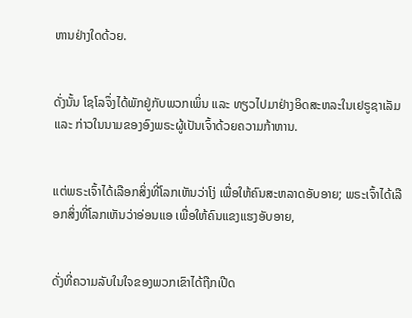ຫານຢ່າງໃດດ້ວຍ.


ດັ່ງນັ້ນ ໂຊໂລຈຶ່ງໄດ້ພັກຢູ່ກັບພວກເພິ່ນ ແລະ ທຽວໄປມາຢ່າງອິດສະຫລະໃນເຢຣູຊາເລັມ ແລະ ກ່າວໃນນາມຂອງອົງພຣະຜູ້ເປັນເຈົ້າດ້ວຍຄວາມກ້າຫານ.


ແຕ່ພຣະເຈົ້າໄດ້ເລືອກສິ່ງທີ່ໂລກເຫັນວ່າໂງ່ ເພື່ອໃຫ້ຄົນສະຫລາດອັບອາຍ; ພຣະເຈົ້າໄດ້ເລືອກສິ່ງທີ່ໂລກເຫັນວ່າອ່ອນແອ ເພື່ອໃຫ້ຄົນແຂງແຮງອັບອາຍ,


ດັ່ງທີ່ຄວາມລັບໃນໃຈຂອງພວກເຂົາໄດ້ຖືກເປີດ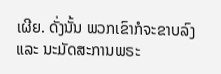ເຜີຍ. ດັ່ງນັ້ນ ພວກເຂົາກໍຈະຂາບລົງ ແລະ ນະມັດສະການພຣະ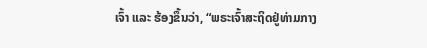ເຈົ້າ ແລະ ຮ້ອງຂຶ້ນວ່າ, “ພຣະເຈົ້າສະຖິດຢູ່ທ່າມກາງ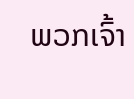ພວກເຈົ້າ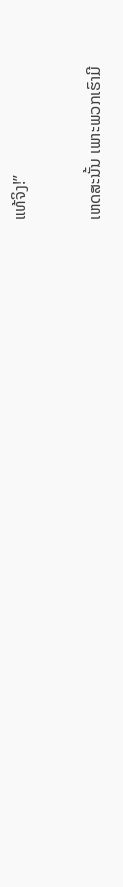ແທ້ຈິງ!”


ເຫດສະນັ້ນ ເພາະພວກເຮົາມີ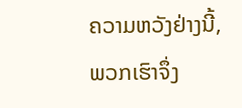ຄວາມຫວັງຢ່າງນີ້, ພວກເຮົາຈຶ່ງ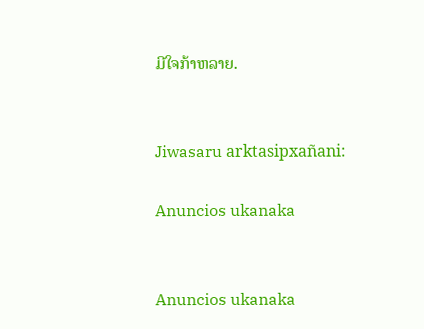ມີໃຈກ້າຫລາຍ.


Jiwasaru arktasipxañani:

Anuncios ukanaka


Anuncios ukanaka